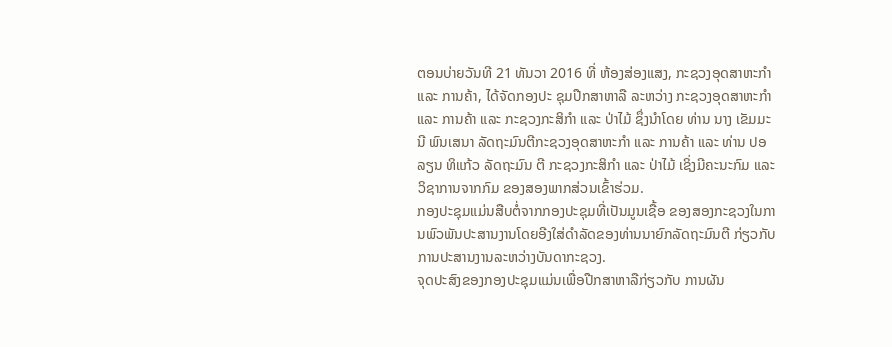ຕອນບ່າຍວັນທີ 21 ທັນວາ 2016 ທີ່ ຫ້ອງສ່ອງແສງ, ກະຊວງອຸດສາຫະກໍາ ແລະ ການຄ້າ, ໄດ້ຈັດກອງປະ ຊຸມປືກສາຫາລື ລະຫວ່າງ ກະຊວງອຸດສາຫະກໍາ ແລະ ການຄ້າ ແລະ ກະຊວງກະສິກໍາ ແລະ ປ່າໄມ້ ຊຶ່ງນໍາໂດຍ ທ່ານ ນາງ ເຂັມມະນີ ພົນເສນາ ລັດຖະມົນຕີກະຊວງອຸດສາຫະກໍາ ແລະ ການຄ້າ ແລະ ທ່ານ ປອ ລຽນ ທິແກ້ວ ລັດຖະມົນ ຕີ ກະຊວງກະສິກໍາ ແລະ ປ່າໄມ້ ເຊິ່ງມີຄະນະກົມ ແລະ ວິຊາການຈາກກົມ ຂອງສອງພາກສ່ວນເຂົ້າຮ່ວມ.
ກອງປະຊຸມແມ່ນສືບຕໍ່ຈາກກອງປະຊຸມທີ່ເປັນມູນເຊື້ອ ຂອງສອງກະຊວງໃນການພົວພັນປະສານງານໂດຍອີງໃສ່ດໍາລັດຂອງທ່ານນາຍົກລັດຖະມົນຕີ ກ່ຽວກັບການປະສານງານລະຫວ່າງບັນດາກະຊວງ.
ຈຸດປະສົງຂອງກອງປະຊຸມແມ່ນເພື່ອປືກສາຫາລືກ່ຽວກັບ ການຜັນ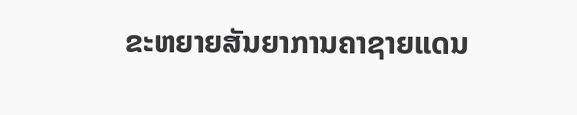ຂະຫຍາຍສັນຍາການຄາຊາຍແດນ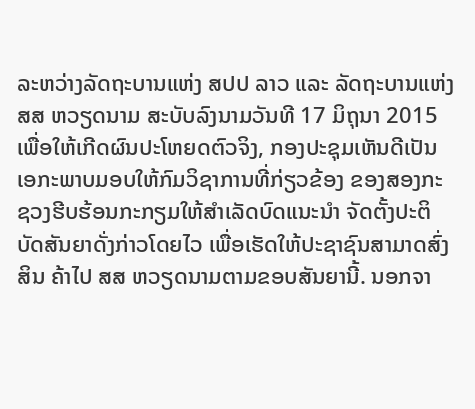ລະຫວ່າງລັດຖະບານແຫ່ງ ສປປ ລາວ ແລະ ລັດຖະບານແຫ່ງ ສສ ຫວຽດນາມ ສະບັບລົງນາມວັນທີ 17 ມິຖຸນາ 2015 ເພື່ອໃຫ້ເກີດຜົນປະໂຫຍດຕົວຈິງ, ກອງປະຊຸມເຫັນດີເປັນເອກະພາບມອບໃຫ້ກົມວິຊາການທີ່ກ່ຽວຂ້ອງ ຂອງສອງກະຊວງຮີບຮ້ອນກະກຽມໃຫ້ສໍາເລັດບົດແນະນໍາ ຈັດຕັ້ງປະຕິບັດສັນຍາດັ່ງກ່າວໂດຍໄວ ເພື່ອເຮັດໃຫ້ປະຊາຊົນສາມາດສົ່ງສິນ ຄ້າໄປ ສສ ຫວຽດນາມຕາມຂອບສັນຍານີ້. ນອກຈາ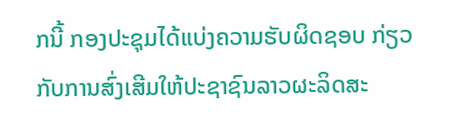ກນີ້ ກອງປະຊຸມໄດ້ແບ່ງຄວາມຮັບຜິດຊອບ ກ່ຽວກັບການສົ່ງເສີມໃຫ້ປະຊາຊົນລາວຜະລິດສະ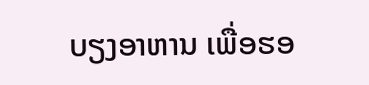ບຽງອາຫານ ເພື່ອຮອ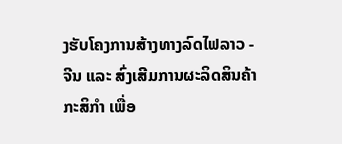ງຮັບໂຄງການສ້າງທາງລົດໄຟລາວ - ຈີນ ແລະ ສົ່ງເສີມການຜະລິດສິນຄ້າກະສິກໍາ ເພື່ອ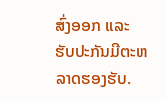ສົ່ງອອກ ແລະ ຮັບປະກັນມີຕະຫລາດຮອງຮັບ.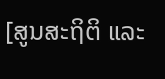[ສູນສະຖິຕິ ແລະ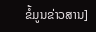ຂໍ້ມູນຂ່າວສານ]